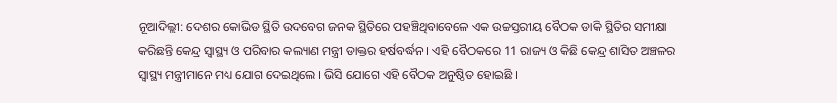ନୂଆଦିଲ୍ଲୀ: ଦେଶର କୋଭିଡ ସ୍ଥିତି ଉଦବେଗ ଜନକ ସ୍ଥିତିରେ ପହଞ୍ଚିଥିବାବେଳେ ଏକ ଉଚ୍ଚସ୍ତରୀୟ ବୈଠକ ଡାକି ସ୍ଥିତିର ସମୀକ୍ଷା କରିଛନ୍ତି କେନ୍ଦ୍ର ସ୍ୱାସ୍ଥ୍ୟ ଓ ପରିବାର କଲ୍ୟାଣ ମନ୍ତ୍ରୀ ଡାକ୍ତର ହର୍ଷବର୍ଦ୍ଧନ । ଏହି ବୈଠକରେ 11 ରାଜ୍ୟ ଓ କିଛି କେନ୍ଦ୍ର ଶାସିତ ଅଞ୍ଚଳର ସ୍ବାସ୍ଥ୍ୟ ମନ୍ତ୍ରୀମାନେ ମଧ୍ୟ ଯୋଗ ଦେଇଥିଲେ । ଭିସି ଯୋଗେ ଏହି ବୈଠକ ଅନୁଷ୍ଠିତ ହୋଇଛି ।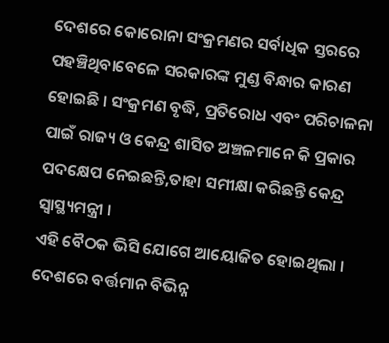ଦେଶରେ କୋରୋନା ସଂକ୍ରମଣର ସର୍ବାଧିକ ସ୍ତରରେ ପହଞ୍ଚିଥିବାବେଳେ ସରକାରଙ୍କ ମୁଣ୍ଡ ବିନ୍ଧାର କାରଣ ହୋଇଛି । ସଂକ୍ରମଣ ବୃଦ୍ଧି, ପ୍ରତିରୋଧ ଏବଂ ପରିଚାଳନା ପାଇଁ ରାଜ୍ୟ ଓ କେନ୍ଦ୍ର ଶାସିତ ଅଞ୍ଚଳମାନେ କି ପ୍ରକାର ପଦକ୍ଷେପ ନେଇଛନ୍ତି,ତାହା ସମୀକ୍ଷା କରିଛନ୍ତି କେନ୍ଦ୍ର ସ୍ବାସ୍ଥ୍ୟମନ୍ତ୍ରୀ ।
ଏହି ବୈଠକ ଭିସି ଯୋଗେ ଆୟୋଜିତ ହୋଇଥିଲା । ଦେଶରେ ବର୍ତ୍ତମାନ ବିଭିନ୍ନ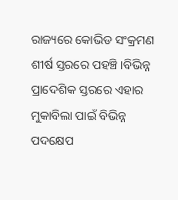ରାଜ୍ୟରେ କୋଭିଡ ସଂକ୍ରମଣ ଶୀର୍ଷ ସ୍ତରରେ ପହଞ୍ଚି ।ବିଭିନ୍ନ ପ୍ରାଦେଶିକ ସ୍ତରରେ ଏହାର ମୁକାବିଲା ପାଇଁ ବିଭିନ୍ନ ପଦକ୍ଷେପ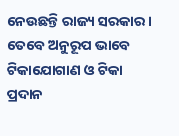ନେଉଛନ୍ତି ରାଜ୍ୟ ସରକାର । ତେବେ ଅନୁରୂପ ଭାବେ ଟିକାଯୋଗାଣ ଓ ଟିକା ପ୍ରଦାନ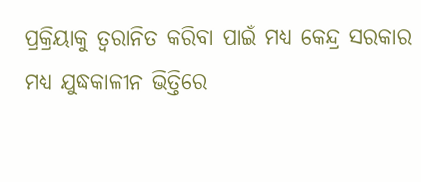ପ୍ରକ୍ରିୟାକୁ ତ୍ବରାନିତ କରିବା ପାଇଁ ମଧ୍ୟ କେନ୍ଦ୍ର ସରକାର ମଧ୍ୟ ଯୁଦ୍ଧକାଳୀନ ଭିତ୍ତିରେ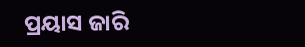ପ୍ରୟାସ ଜାରି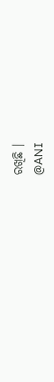ରଖିଛି ।
@ANI